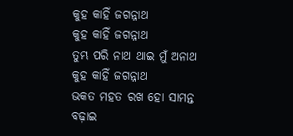କୁହ କାହିଁ ଜଗନ୍ନାଥ
କୁହ କାହିଁ ଜଗନ୍ନାଥ
ତୁମ୍ଭ ପରି ନାଥ ଥାଇ ମୁଁ ଅନାଥ
କୁହ କାହିଁ ଜଗନ୍ନାଥ
ଭକତ ମହତ ରଖ ହୋ ସାମନ୍ତ
ବଢ଼ାଇ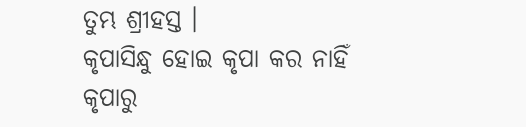ତୁମ୍ଭ ଶ୍ରୀହସ୍ତ ।
କୃପାସିନ୍ଧୁ ହୋଇ କୃପା କର ନାହିଁ
କୃପାରୁ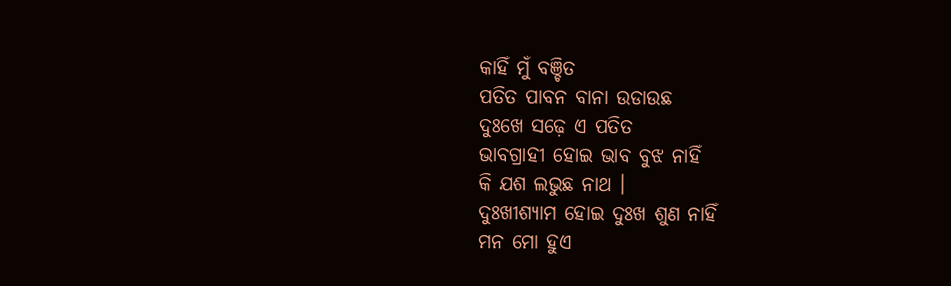କାହିଁ ମୁଁ ବଞ୍ଚିତ
ପତିତ ପାବନ ବାନା ଉଡାଉଛ
ଦୁଃଖେ ସଢ଼େ ଏ ପତିତ
ଭାବଗ୍ରାହୀ ହୋଇ ଭାବ ବୁଝ ନାହିଁ
କି ଯଶ ଲଭୁଛ ନାଥ ।
ଦୁଃଖୀଶ୍ୟାମ ହୋଇ ଦୁଃଖ ଶୁଣ ନାହିଁ
ମନ ମୋ ହୁଏ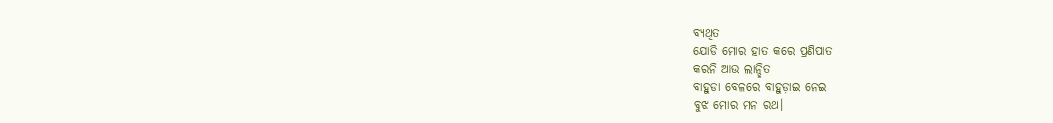ବ୍ୟଥିତ
ଯୋଡି ମୋର ହାତ କରେ ପ୍ରଣିପାତ
କରନି ଆଉ ଲାନ୍ଛିତ
ବାହୁଡା ବେଳରେ ବାହୁଡ଼ାଇ ନେଇ
ବୁଝ ମୋର ମନ ରଥ।